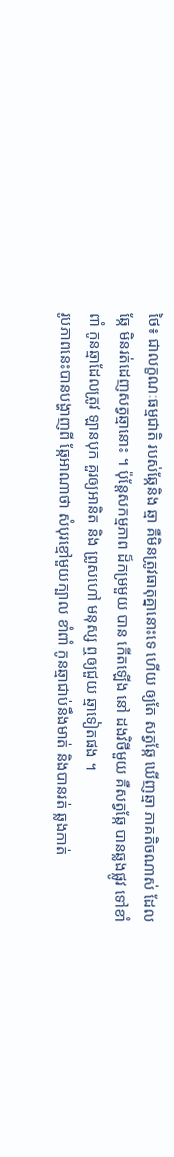ថៃ៖ ជាលក្ខណៈធម្មជាតិ របស់ឆ្កែនិង ឆ្មា គឺមិនត្រូវធាតុគ្នានោះទេ ហើយ ឲ្យតែ សត្វឆ្កែ ឃើញឆ្មា ភាគតិចណាស់ ដែលឆ្កែ មិនរត់ដេញសត្វឆ្មានោះ ។ ប៉ុន្តែសកម្មភាព ដ៏កម្រមួយ បាន កើតឡើង នៅ ដងវិថីមួយ គឺសត្វឆ្កែ បានឆ្លងផ្លូវ ទៅខាំពាំ កូនឆ្មាដែលត្រូវ ឡានបុក គួរឲ្យអានិត និង ព្រូសហៅ មនុស្ស ឮឲ្យជួយ ឆ្មាទៀតផង ។
រូបភាពនេះបានបង្ហាញពី ឆ្កែអាណាថា សំបុរខ្មៅមួយក្បាល ខាំពាំ កូនឆ្មាជាប់នឹងមាត់ និងបានរត់ ឆ្លងកាត់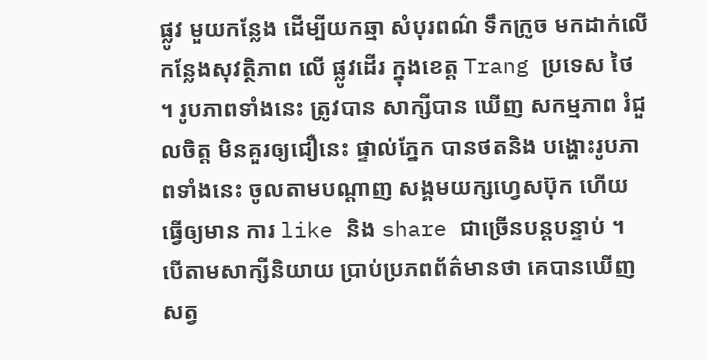ផ្លូវ មួយកន្លែង ដើម្បីយកឆ្មា សំបុរពណ៌ ទឹកក្រូច មកដាក់លើកន្លែងសុវត្ថិភាព លើ ផ្លូវដើរ ក្នុងខេត្ត Trang ប្រទេស ថៃ ។ រូបភាពទាំងនេះ ត្រូវបាន សាក្សីបាន ឃើញ សកម្មភាព រំជួលចិត្ត មិនគួរឲ្យជឿនេះ ផ្ទាល់ភ្នែក បានថតនិង បង្ហោះរូបភាពទាំងនេះ ចូលតាមបណ្តាញ សង្គមយក្សហ្វេសប៊ុក ហើយ ធ្វើឲ្យមាន ការ like និង share ជាច្រើនបន្តបន្ទាប់ ។
បើតាមសាក្សីនិយាយ ប្រាប់ប្រភពព័ត៌មានថា គេបានឃើញ សត្វ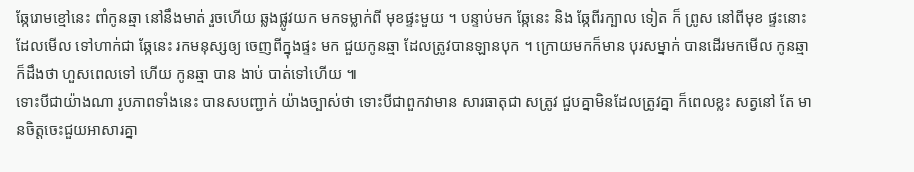ឆ្កែរោមខ្មៅនេះ ពាំកូនឆ្មា នៅនឹងមាត់ រួចហើយ ឆ្លងផ្លូវយក មកទម្លាក់ពី មុខផ្ទះមួយ ។ បន្ទាប់មក ឆ្កែនេះ និង ឆ្កែពីរក្បាល ទៀត ក៏ ព្រូស នៅពីមុខ ផ្ទះនោះ ដែលមើល ទៅហាក់ជា ឆ្កែនេះ រកមនុស្សឲ្យ ចេញពីក្នុងផ្ទះ មក ជួយកូនឆ្មា ដែលត្រូវបានឡានបុក ។ ក្រោយមកក៏មាន បុរសម្នាក់ បានដើរមកមើល កូនឆ្មា ក៏ដឹងថា ហួសពេលទៅ ហើយ កូនឆ្មា បាន ងាប់ បាត់ទៅហើយ ៕
ទោះបីជាយ៉ាងណា រូបភាពទាំងនេះ បានសបញ្ជាក់ យ៉ាងច្បាស់ថា ទោះបីជាពួកវាមាន សារធាតុជា សត្រូវ ជួបគ្នាមិនដែលត្រូវគ្នា ក៏ពេលខ្លះ សត្វនៅ តែ មានចិត្តចេះជួយអាសារគ្នា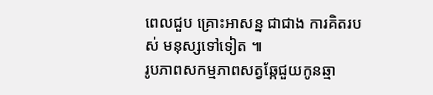ពេលជួប គ្រោះអាសន្ន ជាជាង ការគិតរបស់ មនុស្សទៅទៀត ៕
រូបភាពសកម្មភាពសត្វឆ្កែជួយកូនឆ្មា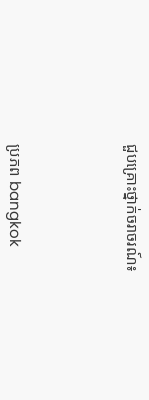ជួបគ្រោះថ្នាក់ចរាចរណ៍៖




ប្រភព bangkok